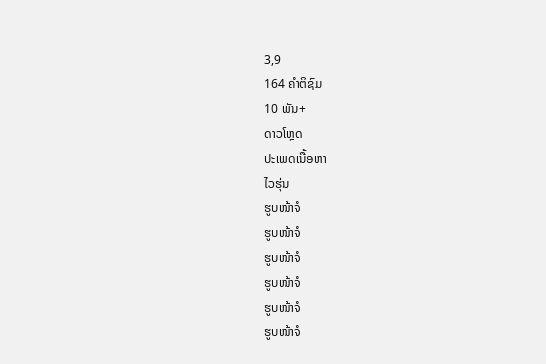3,9
164 ຄຳຕິຊົມ
10 ພັນ+
ດາວໂຫຼດ
ປະເພດເນື້ອຫາ
ໄວຮຸ່ນ
ຮູບໜ້າຈໍ
ຮູບໜ້າຈໍ
ຮູບໜ້າຈໍ
ຮູບໜ້າຈໍ
ຮູບໜ້າຈໍ
ຮູບໜ້າຈໍ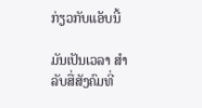ກ່ຽວກັບແອັບນີ້

ມັນເປັນເວລາ ສຳ ລັບສື່ສັງຄົມທີ່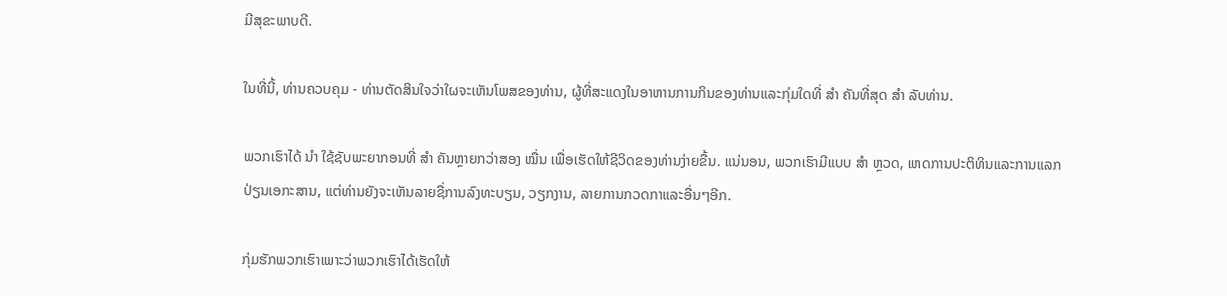ມີສຸຂະພາບດີ.

ໃນທີ່ນີ້, ທ່ານຄວບຄຸມ - ທ່ານຕັດສິນໃຈວ່າໃຜຈະເຫັນໂພສຂອງທ່ານ, ຜູ້ທີ່ສະແດງໃນອາຫານການກິນຂອງທ່ານແລະກຸ່ມໃດທີ່ ສຳ ຄັນທີ່ສຸດ ສຳ ລັບທ່ານ.

ພວກເຮົາໄດ້ ນຳ ໃຊ້ຊັບພະຍາກອນທີ່ ສຳ ຄັນຫຼາຍກວ່າສອງ ໝື່ນ ເພື່ອເຮັດໃຫ້ຊີວິດຂອງທ່ານງ່າຍຂື້ນ. ແນ່ນອນ, ພວກເຮົາມີແບບ ສຳ ຫຼວດ, ເຫດການປະຕິທິນແລະການແລກປ່ຽນເອກະສານ, ແຕ່ທ່ານຍັງຈະເຫັນລາຍຊື່ການລົງທະບຽນ, ວຽກງານ, ລາຍການກວດກາແລະອື່ນໆອີກ.

ກຸ່ມຮັກພວກເຮົາເພາະວ່າພວກເຮົາໄດ້ເຮັດໃຫ້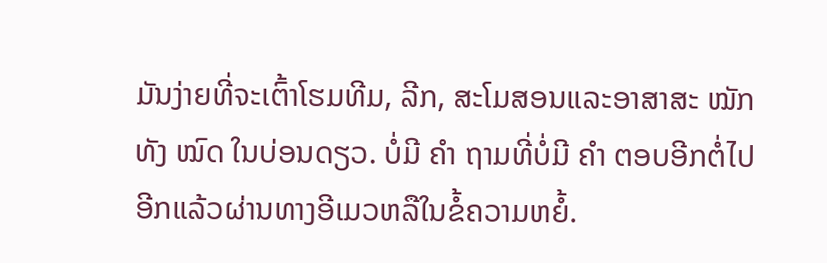ມັນງ່າຍທີ່ຈະເຕົ້າໂຮມທີມ, ລີກ, ສະໂມສອນແລະອາສາສະ ໝັກ ທັງ ໝົດ ໃນບ່ອນດຽວ. ບໍ່ມີ ຄຳ ຖາມທີ່ບໍ່ມີ ຄຳ ຕອບອີກຕໍ່ໄປອີກແລ້ວຜ່ານທາງອີເມວຫລືໃນຂໍ້ຄວາມຫຍໍ້.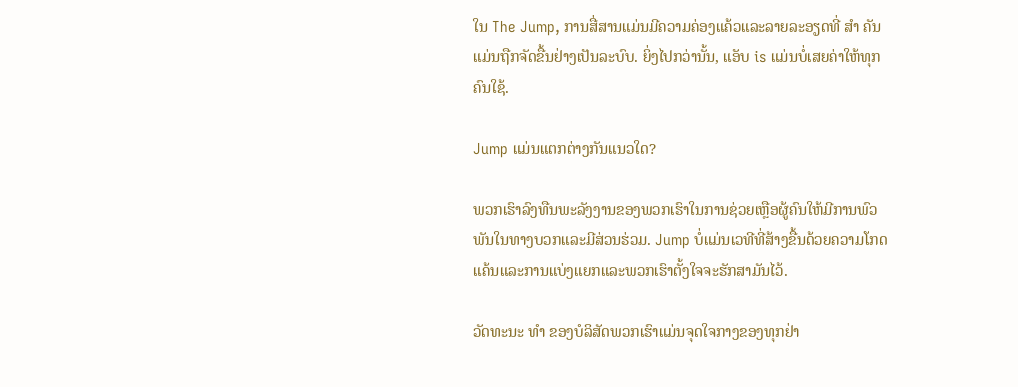ໃນ The Jump, ການສື່ສານແມ່ນມີຄວາມຄ່ອງແຄ້ວແລະລາຍລະອຽດທີ່ ສຳ ຄັນແມ່ນຖືກຈັດຂື້ນຢ່າງເປັນລະບົບ. ຍິ່ງໄປກວ່ານັ້ນ, ແອັບ is ແມ່ນບໍ່ເສຍຄ່າໃຫ້ທຸກຄົນໃຊ້.

Jump ແມ່ນແຕກຕ່າງກັນແນວໃດ?

ພວກເຮົາລົງທືນພະລັງງານຂອງພວກເຮົາໃນການຊ່ວຍເຫຼືອຜູ້ຄົນໃຫ້ມີການພົວພັນໃນທາງບວກແລະມີສ່ວນຮ່ວມ. Jump ບໍ່ແມ່ນເວທີທີ່ສ້າງຂື້ນດ້ວຍຄວາມໂກດແຄ້ນແລະການແບ່ງແຍກແລະພວກເຮົາຕັ້ງໃຈຈະຮັກສາມັນໄວ້.

ວັດທະນະ ທຳ ຂອງບໍລິສັດພວກເຮົາແມ່ນຈຸດໃຈກາງຂອງທຸກຢ່າ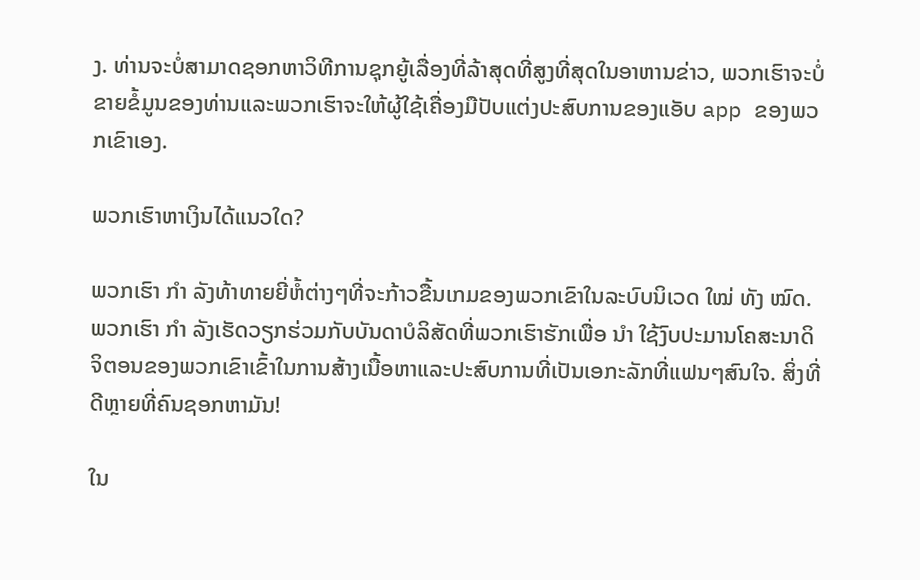ງ. ທ່ານຈະບໍ່ສາມາດຊອກຫາວິທີການຊຸກຍູ້ເລື່ອງທີ່ລ້າສຸດທີ່ສູງທີ່ສຸດໃນອາຫານຂ່າວ, ພວກເຮົາຈະບໍ່ຂາຍຂໍ້ມູນຂອງທ່ານແລະພວກເຮົາຈະໃຫ້ຜູ້ໃຊ້ເຄື່ອງມືປັບແຕ່ງປະສົບການຂອງແອັບ app ຂອງພວກເຂົາເອງ.

ພວກເຮົາຫາເງິນໄດ້ແນວໃດ?

ພວກເຮົາ ກຳ ລັງທ້າທາຍຍີ່ຫໍ້ຕ່າງໆທີ່ຈະກ້າວຂື້ນເກມຂອງພວກເຂົາໃນລະບົບນິເວດ ໃໝ່ ທັງ ໝົດ. ພວກເຮົາ ກຳ ລັງເຮັດວຽກຮ່ວມກັບບັນດາບໍລິສັດທີ່ພວກເຮົາຮັກເພື່ອ ນຳ ໃຊ້ງົບປະມານໂຄສະນາດິຈິຕອນຂອງພວກເຂົາເຂົ້າໃນການສ້າງເນື້ອຫາແລະປະສົບການທີ່ເປັນເອກະລັກທີ່ແຟນໆສົນໃຈ. ສິ່ງທີ່ດີຫຼາຍທີ່ຄົນຊອກຫາມັນ!

ໃນ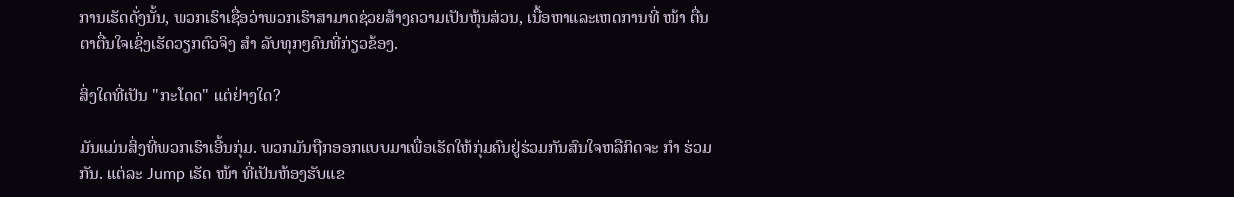ການເຮັດດັ່ງນັ້ນ, ພວກເຮົາເຊື່ອວ່າພວກເຮົາສາມາດຊ່ວຍສ້າງຄວາມເປັນຫຸ້ນສ່ວນ, ເນື້ອຫາແລະເຫດການທີ່ ໜ້າ ຕື່ນຕາຕື່ນໃຈເຊິ່ງເຮັດວຽກຕົວຈິງ ສຳ ລັບທຸກໆຄົນທີ່ກ່ຽວຂ້ອງ.

ສິ່ງໃດທີ່ເປັນ "ກະໂດດ" ແຕ່ຢ່າງໃດ?

ມັນແມ່ນສິ່ງທີ່ພວກເຮົາເອີ້ນກຸ່ມ. ພວກມັນຖືກອອກແບບມາເພື່ອເຮັດໃຫ້ກຸ່ມຄົນຢູ່ຮ່ວມກັນສົນໃຈຫລືກິດຈະ ກຳ ຮ່ວມກັນ. ແຕ່ລະ Jump ເຮັດ ໜ້າ ທີ່ເປັນຫ້ອງຮັບແຂ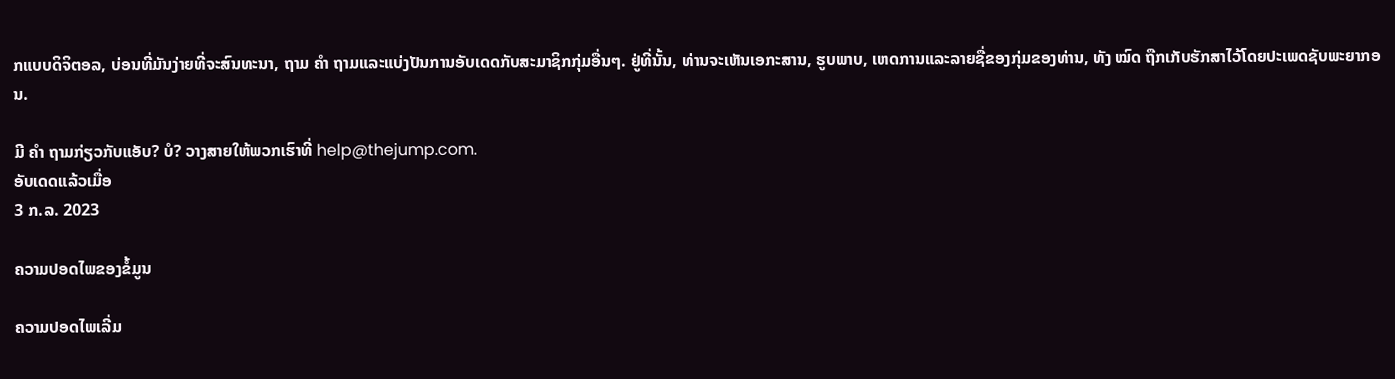ກແບບດິຈິຕອລ, ບ່ອນທີ່ມັນງ່າຍທີ່ຈະສົນທະນາ, ຖາມ ຄຳ ຖາມແລະແບ່ງປັນການອັບເດດກັບສະມາຊິກກຸ່ມອື່ນໆ. ຢູ່ທີ່ນັ້ນ, ທ່ານຈະເຫັນເອກະສານ, ຮູບພາບ, ເຫດການແລະລາຍຊື່ຂອງກຸ່ມຂອງທ່ານ, ທັງ ໝົດ ຖືກເກັບຮັກສາໄວ້ໂດຍປະເພດຊັບພະຍາກອນ.

ມີ ຄຳ ຖາມກ່ຽວກັບແອັບ? ບໍ? ວາງສາຍໃຫ້ພວກເຮົາທີ່ help@thejump.com.
ອັບເດດແລ້ວເມື່ອ
3 ກ.ລ. 2023

ຄວາມປອດໄພຂອງຂໍ້ມູນ

ຄວາມປອດໄພເລີ່ມ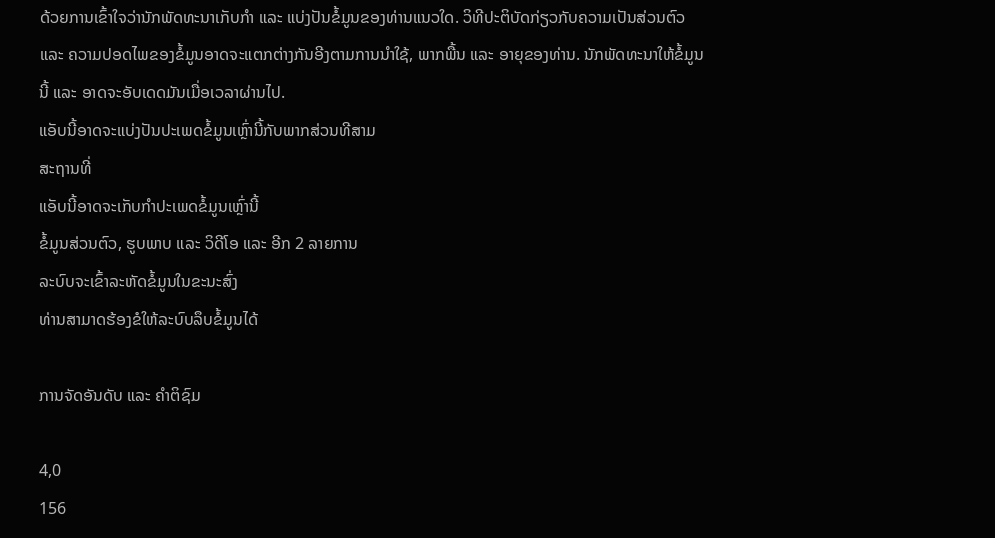ດ້ວຍການເຂົ້າໃຈວ່ານັກພັດທະນາເກັບກຳ ແລະ ແບ່ງປັນຂໍ້ມູນຂອງທ່ານແນວໃດ. ວິທີປະຕິບັດກ່ຽວກັບຄວາມເປັນສ່ວນຕົວ ແລະ ຄວາມປອດໄພຂອງຂໍ້ມູນອາດຈະແຕກຕ່າງກັນອີງຕາມການນຳໃຊ້, ພາກພື້ນ ແລະ ອາຍຸຂອງທ່ານ. ນັກພັດທະນາໃຫ້ຂໍ້ມູນນີ້ ແລະ ອາດຈະອັບເດດມັນເມື່ອເວລາຜ່ານໄປ.
ແອັບນີ້ອາດຈະແບ່ງປັນປະເພດຂໍ້ມູນເຫຼົ່ານີ້ກັບພາກສ່ວນທີສາມ
ສະຖານທີ່
ແອັບນີ້ອາດຈະເກັບກຳປະເພດຂໍ້ມູນເຫຼົ່ານີ້
ຂໍ້ມູນສ່ວນຕົວ, ຮູບພາບ ແລະ ວິດີໂອ ແລະ ອີກ 2 ລາຍການ
ລະບົບຈະເຂົ້າລະຫັດຂໍ້ມູນໃນຂະນະສົ່ງ
ທ່ານສາມາດຮ້ອງຂໍໃຫ້ລະບົບລຶບຂໍ້ມູນໄດ້

ການຈັດອັນດັບ ແລະ ຄຳຕິຊົມ

4,0
156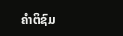ຄຳຕິຊົມ